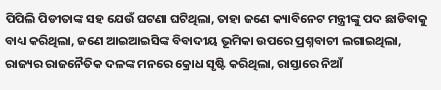ପିପିଲି ପିଡୀତାଙ୍କ ସହ ଯେଉଁ ଘଟଣା ଘଟିଥିଲା, ତାହା ଜଣେ କ୍ୟାବିନେଟ ମନ୍ତ୍ରୀଙ୍କୁ ପଦ ଛାଡିବାକୁ ବାଧ୍ୟ କରିଥିଲା, ଜଣେ ଆଇଆଇସିଙ୍କ ବିବାଦୀୟ ଭୂମିକା ଉପରେ ପ୍ରଶ୍ନବାଚୀ ଲଗାଇଥିଲା, ରାଜ୍ୟର ରାଜନୈତିକ ଦଳଙ୍କ ମନରେ କ୍ରୋଧ ସୃଷ୍ଟି କରିଥିଲା, ରାସ୍ତାରେ ନିଆଁ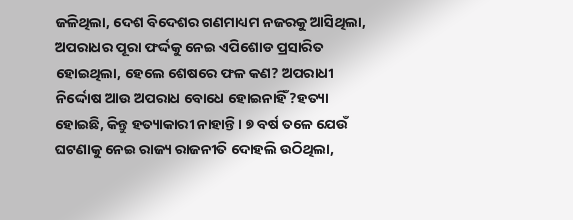ଜଳିଥିଲା, ଦେଶ ବିଦେଶର ଗଣମାଧ୍ୟମ ନଜରକୁ ଆସିଥିଲା, ଅପରାଧର ପୂରା ଫର୍ଦ୍ଦକୁ ନେଇ ଏପିଶୋଡ ପ୍ରସାରିତ ହୋଇଥିଲା, ହେଲେ ଶେଷରେ ଫଳ କଣ? ଅପରାଧୀ ନିର୍ଦ୍ଦୋଷ ଆଉ ଅପରାଧ ବୋଧେ ହୋଇନାହିଁ?ହତ୍ୟା ହୋଇଛି, କିନ୍ତୁ ହତ୍ୟାକାରୀ ନାହାନ୍ତି । ୭ ବର୍ଷ ତଳେ ଯେଉଁ ଘଟଣାକୁ ନେଇ ରାଜ୍ୟ ରାଜନୀତି ଦୋହଲି ଉଠିଥିଲା,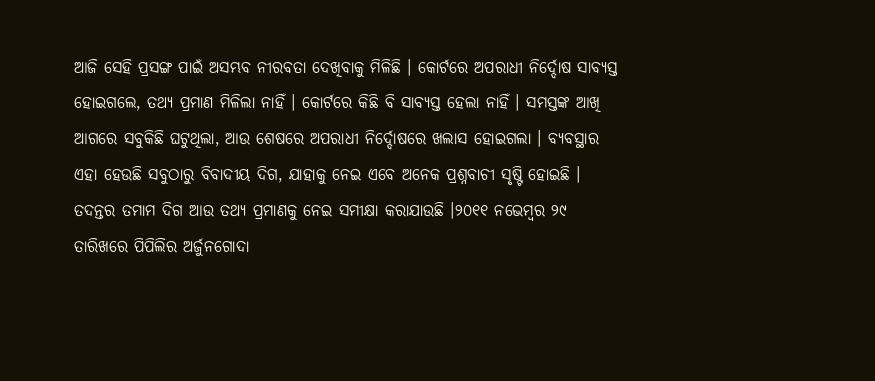ଆଜି ସେହି ପ୍ରସଙ୍ଗ ପାଇଁ ଅସମ୍ଭବ ନୀରବତା ଦେଖିବାକୁ ମିଳିଛି । କୋର୍ଟରେ ଅପରାଧୀ ନିର୍ଦ୍ଦୋଷ ସାବ୍ୟସ୍ତ ହୋଇଗଲେ, ତଥ୍ୟ ପ୍ରମାଣ ମିଳିଲା ନାହିଁ । କୋର୍ଟରେ କିଛି ବି ସାବ୍ୟସ୍ତ ହେଲା ନାହିଁ । ସମସ୍ତଙ୍କ ଆଖି ଆଗରେ ସବୁକିଛି ଘଟୁଥିଲା, ଆଉ ଶେଷରେ ଅପରାଧୀ ନିର୍ଦ୍ଦୋଷରେ ଖଲାସ ହୋଇଗଲା । ବ୍ୟବସ୍ଥାର ଏହା ହେଉଛି ସବୁଠାରୁ ବିବାଦୀୟ ଦିଗ, ଯାହାକୁ ନେଇ ଏବେ ଅନେକ ପ୍ରଶ୍ନବାଚୀ ସୃଷ୍ଟି ହୋଇଛି । ତଦନ୍ତର ତମାମ ଦିଗ ଆଉ ତଥ୍ୟ ପ୍ରମାଣକୁ ନେଇ ସମୀକ୍ଷା କରାଯାଉଛି ।୨୦୧୧ ନଭେମ୍ବର ୨୯ ତାରିଖରେ ପିପିଲିର ଅର୍ଜୁନଗୋଦା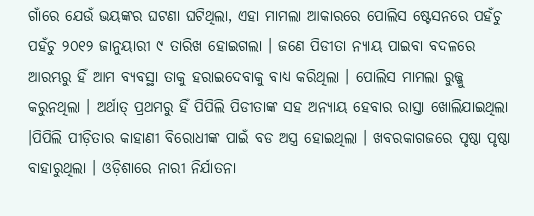ଗାଁରେ ଯେଉଁ ଭୟଙ୍କର ଘଟଣା ଘଟିଥିଲା, ଏହା ମାମଲା ଆକାରରେ ପୋଲିସ ଷ୍ଟେସନରେ ପହଁଚୁ ପହଁଚୁ ୨୦୧୨ ଜାନୁୟାରୀ ୯ ତାରିଖ ହୋଇଗଲା । ଜଣେ ପିଡୀତା ନ୍ୟାୟ ପାଇବା ବଦଳରେ ଆରମ୍ଭରୁ ହିଁ ଆମ ବ୍ୟବସ୍ଥା ତାକୁ ହରାଇଦେବାକୁ ବାଧ୍ୟ କରିଥିଲା । ପୋଲିସ ମାମଲା ରୁଜ୍ଜୁ କରୁନଥିଲା । ଅର୍ଥାତ୍ ପ୍ରଥମରୁ ହିଁ ପିପିଲି ପିଡୀତାଙ୍କ ସହ ଅନ୍ୟାୟ ହେବାର ରାସ୍ତା ଖୋଲିଯାଇଥିଲା ।ପିପିଲି ପୀଡ଼ିତାର କାହାଣୀ ବିରୋଧୀଙ୍କ ପାଇଁ ବଡ ଅସ୍ତ୍ର ହୋଇଥିଲା । ଖବରକାଗଜରେ ପୃଷ୍ଠା ପୃଷ୍ଠା ବାହାରୁଥିଲା । ଓଡ଼ିଶାରେ ନାରୀ ନିର୍ଯାତନା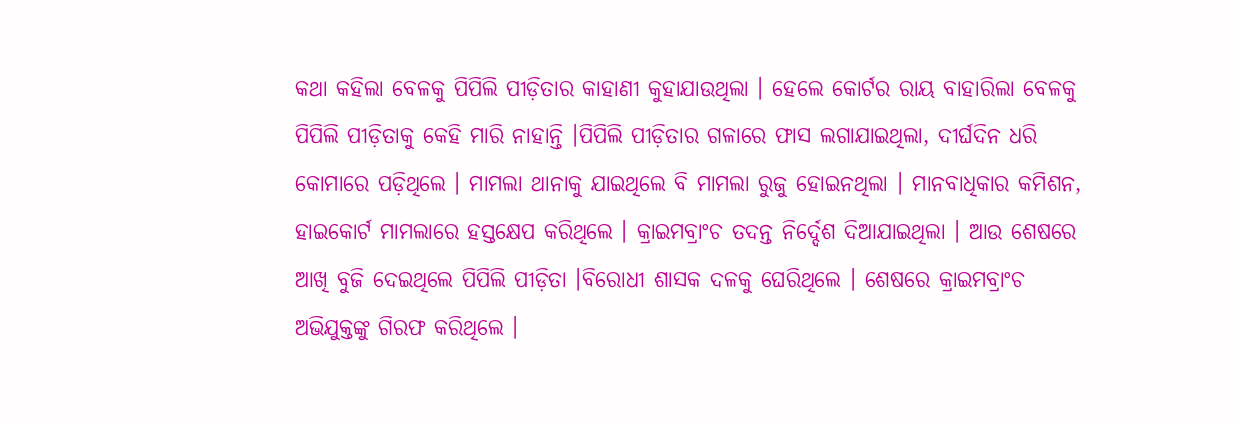କଥା କହିଲା ବେଳକୁ ପିପିଲି ପୀଡ଼ିତାର କାହାଣୀ କୁହାଯାଉଥିଲା । ହେଲେ କୋର୍ଟର ରାୟ ବାହାରିଲା ବେଳକୁ ପିପିଲି ପୀଡ଼ିତାକୁ କେହି ମାରି ନାହାନ୍ତି ।ପିପିଲି ପୀଡ଼ିତାର ଗଳାରେ ଫାସ ଲଗାଯାଇଥିଲା, ଦୀର୍ଘଦିନ ଧରି କୋମାରେ ପଡ଼ିଥିଲେ । ମାମଲା ଥାନାକୁ ଯାଇଥିଲେ ବି ମାମଲା ରୁଜୁ ହୋଇନଥିଲା । ମାନବାଧିକାର କମିଶନ, ହାଇକୋର୍ଟ ମାମଲାରେ ହସ୍ତକ୍ଷେପ କରିଥିଲେ । କ୍ରାଇମବ୍ରାଂଚ ତଦନ୍ତ ନିର୍ଦ୍ଦେଶ ଦିଆଯାଇଥିଲା । ଆଉ ଶେଷରେ ଆଖି ବୁଜି ଦେଇଥିଲେ ପିପିଲି ପୀଡ଼ିତା ।ବିରୋଧୀ ଶାସକ ଦଳକୁ ଘେରିଥିଲେ । ଶେଷରେ କ୍ରାଇମବ୍ରାଂଚ ଅଭିଯୁକ୍ତଙ୍କୁ ଗିରଫ କରିଥିଲେ ।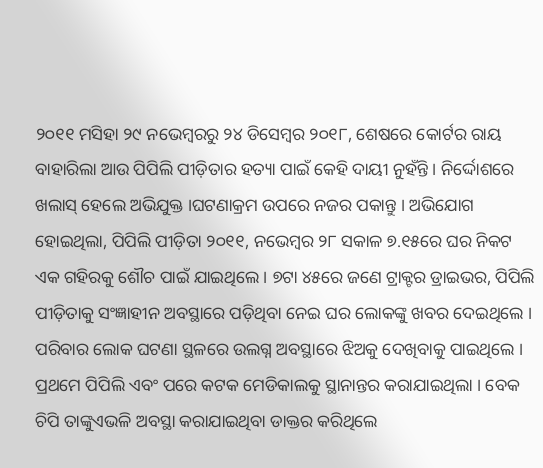୨୦୧୧ ମସିହା ୨୯ ନଭେମ୍ବରରୁ ୨୪ ଡିସେମ୍ବର ୨୦୧୮, ଶେଷରେ କୋର୍ଟର ରାୟ ବାହାରିଲା ଆଉ ପିପିଲି ପୀଡ଼ିତାର ହତ୍ୟା ପାଇଁ କେହି ଦାୟୀ ନୁହଁନ୍ତି । ନିର୍ଦ୍ଦୋଶରେ ଖଲାସ୍ ହେଲେ ଅଭିଯୁକ୍ତ ।ଘଟଣାକ୍ରମ ଉପରେ ନଜର ପକାନ୍ତୁ । ଅଭିଯୋଗ ହୋଇଥିଲା, ପିପିଲି ପୀଡ଼ିତା ୨୦୧୧, ନଭେମ୍ବର ୨୮ ସକାଳ ୭.୧୫ରେ ଘର ନିକଟ ଏକ ଗହିରକୁ ଶୌଚ ପାଇଁ ଯାଇଥିଲେ । ୭ଟା ୪୫ରେ ଜଣେ ଟ୍ରାକ୍ଟର ଡ୍ରାଇଭର, ପିପିଲି ପୀଡ଼ିତାକୁ ସଂଜ୍ଞାହୀନ ଅବସ୍ଥାରେ ପଡ଼ିଥିବା ନେଇ ଘର ଲୋକଙ୍କୁ ଖବର ଦେଇଥିଲେ । ପରିବାର ଲୋକ ଘଟଣା ସ୍ଥଳରେ ଉଲଗ୍ନ ଅବସ୍ଥାରେ ଝିଅକୁ ଦେଖିବାକୁ ପାଇଥିଲେ । ପ୍ରଥମେ ପିପିଲି ଏବଂ ପରେ କଟକ ମେଡିକାଲକୁ ସ୍ଥାନାନ୍ତର କରାଯାଇଥିଲା । ବେକ ଚିପି ତାଙ୍କୁଏଭଳି ଅବସ୍ଥା କରାଯାଇଥିବା ଡାକ୍ତର କରିଥିଲେ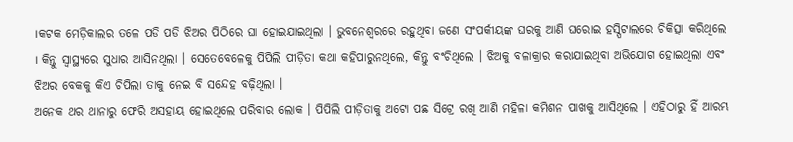।କଟକ ମେଡ଼ିକାଲର ତଳେ ପଡି ପଡି ଝିଅର ପିଠିରେ ଘା ହୋଇଯାଇଥିଲା । ଭୁବନେଶ୍ୱରରେ ରହୁଥିବା ଜଣେ ସଂପର୍କୀୟଙ୍କ ଘରକୁ ଆଣି ଘରୋଇ ହସ୍ପିଟାଲରେ ଚିକିତ୍ସା କରିଥିଲେ । କିନ୍ତୁ ସ୍ୱାସ୍ଥ୍ୟରେ ସୁଧାର ଆସିନଥିଲା । ସେତେବେଳେକୁ ପିପିଲି ପୀଡ଼ିତା କଥା କହିପାରୁନଥିଲେ, କିନ୍ତୁ ବଂଚିଥିଲେ । ଝିଅକୁ ବଳାକ୍ରାର କରାଯାଇଥିବା ଅଭିଯୋଗ ହୋଇଥିଲା ଏବଂ ଝିଅର ବେକକୁ କିଏ ଚିପିଲା ତାକୁ ନେଇ ବି ସନ୍ଦେହ ବଢ଼ିଥିଲା ।
ଅନେକ ଥର ଥାନାରୁ ଫେରି ଅସହାୟ ହୋଇଥିଲେ ପରିବାର ଲୋକ । ପିପିଲି ପୀଡ଼ିତାକୁ ଅଟୋ ପଛ ସିଟ୍ରେ ରଖି ଆଣି ମହିଳା କମିଶନ ପାଖକୁ ଆସିଥିଲେ । ଏହିଠାରୁ ହିଁ ଆରମ୍ଭ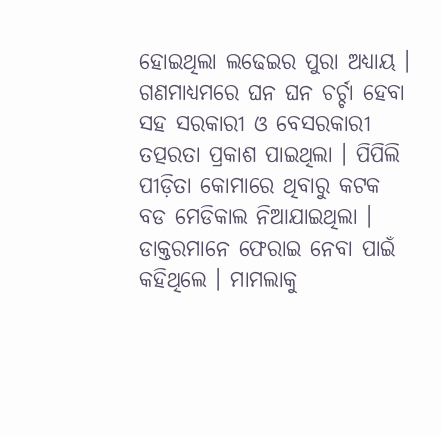ହୋଇଥିଲା ଲଢେଇର ପୁରା ଅଧ୍ୟାୟ । ଗଣମାଧ୍ୟମରେ ଘନ ଘନ ଚର୍ଚ୍ଚା ହେବା ସହ ସରକାରୀ ଓ ବେସରକାରୀ ତତ୍ପରତା ପ୍ରକାଶ ପାଇଥିଲା । ପିପିଲି ପୀଡ଼ିତା କୋମାରେ ଥିବାରୁ କଟକ ବଡ ମେଡିକାଲ ନିଆଯାଇଥିଲା । ଡାକ୍ତରମାନେ ଫେରାଇ ନେବା ପାଇଁ କହିଥିଲେ । ମାମଲାକୁ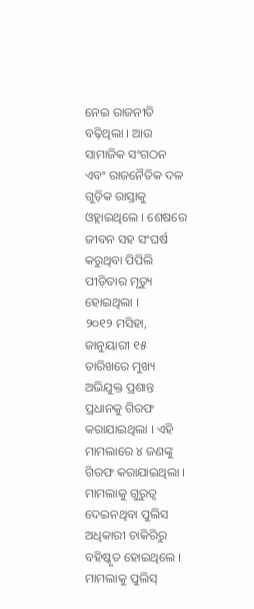ନେଇ ରାଜନୀତି ବଢ଼ିଥିଲା । ଆଉ ସାମାଜିକ ସଂଗଠନ ଏବଂ ରାଜନୈତିକ ଦଳ ଗୁଡ଼ିକ ରାସ୍ତାକୁ ଓହ୍ଲାଇଥିଲେ । ଶେଷରେ ଜୀବନ ସହ ସଂଘର୍ଷ କରୁଥିବା ପିପିଲି ପୀଡ଼ିତାର ମୃତ୍ୟୁ ହୋଇଥିଲା ।
୨୦୧୨ ମସିହା, ଜାନୁୟାରୀ ୧୫ ତାରିଖରେ ମୁଖ୍ୟ ଅଭିଯୁକ୍ତ ପ୍ରଶାନ୍ତ ପ୍ରଧାନକୁ ଗିରଫ କରାଯାଇଥିଲା । ଏହି ମାମଲାରେ ୪ ଜଣଙ୍କୁ ଗିରଫ କରାଯାଇଥିଲା । ମାମଲାକୁ ଗୁରୁତ୍ୱ ଦେଇନଥିବା ପୁଲିସ ଅଧିକାରୀ ଚାକିରିରୁ ବହିଷ୍କୃତ ହୋଇଥିଲେ । ମାମଲାକୁ ପୁଲିସ୍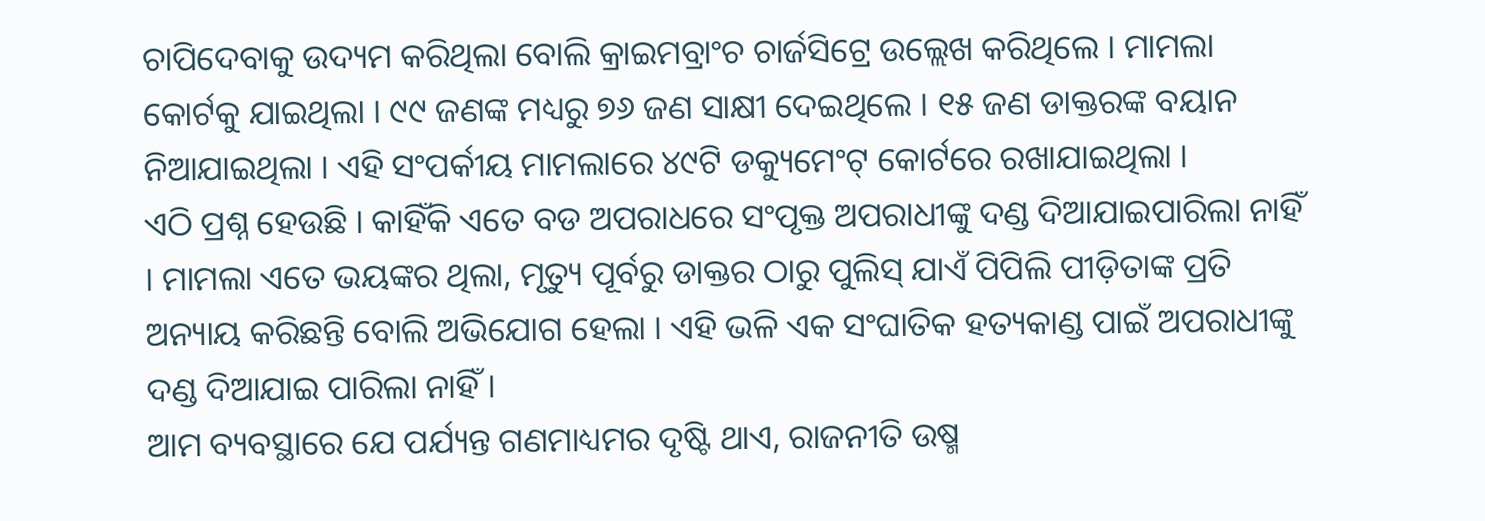ଚାପିଦେବାକୁ ଉଦ୍ୟମ କରିଥିଲା ବୋଲି କ୍ରାଇମବ୍ରାଂଚ ଚାର୍ଜସିଟ୍ରେ ଉଲ୍ଲେଖ କରିଥିଲେ । ମାମଲା କୋର୍ଟକୁ ଯାଇଥିଲା । ୯୯ ଜଣଙ୍କ ମଧ୍ୟରୁ ୭୬ ଜଣ ସାକ୍ଷୀ ଦେଇଥିଲେ । ୧୫ ଜଣ ଡାକ୍ତରଙ୍କ ବୟାନ ନିଆଯାଇଥିଲା । ଏହି ସଂପର୍କୀୟ ମାମଲାରେ ୪୯ଟି ଡକ୍ୟୁମେଂଟ୍ କୋର୍ଟରେ ରଖାଯାଇଥିଲା ।
ଏଠି ପ୍ରଶ୍ନ ହେଉଛି । କାହିଁକି ଏତେ ବଡ ଅପରାଧରେ ସଂପୃକ୍ତ ଅପରାଧୀଙ୍କୁ ଦଣ୍ଡ ଦିଆଯାଇପାରିଲା ନାହିଁ । ମାମଲା ଏତେ ଭୟଙ୍କର ଥିଲା, ମୃତ୍ୟୁ ପୂର୍ବରୁ ଡାକ୍ତର ଠାରୁ ପୁଲିସ୍ ଯାଏଁ ପିପିଲି ପୀଡ଼ିତାଙ୍କ ପ୍ରତି ଅନ୍ୟାୟ କରିଛନ୍ତି ବୋଲି ଅଭିଯୋଗ ହେଲା । ଏହି ଭଳି ଏକ ସଂଘାତିକ ହତ୍ୟକାଣ୍ଡ ପାଇଁ ଅପରାଧୀଙ୍କୁ ଦଣ୍ଡ ଦିଆଯାଇ ପାରିଲା ନାହିଁ ।
ଆମ ବ୍ୟବସ୍ଥାରେ ଯେ ପର୍ଯ୍ୟନ୍ତ ଗଣମାଧ୍ୟମର ଦୃଷ୍ଟି ଥାଏ, ରାଜନୀତି ଉଷ୍ମ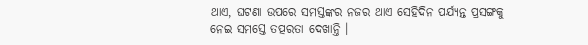ଥାଏ, ଘଟଣା ଉପରେ ସମସ୍ତଙ୍କର ନଜର ଥାଏ ସେହିଦିନ ପର୍ଯ୍ୟନ୍ତ ପ୍ରସଙ୍ଗକୁ ନେଇ ସମସ୍ତେ ତତ୍ପରତା ଦେଖାନ୍ତି ।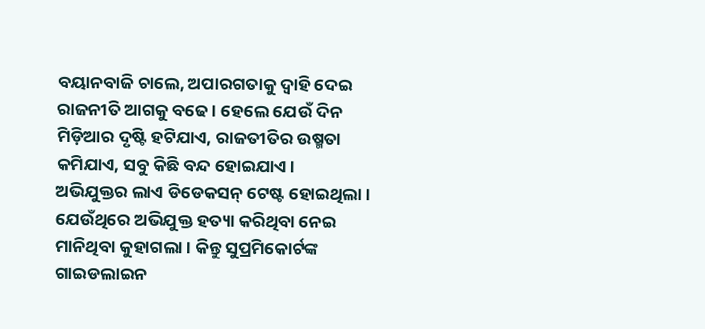ବୟାନବାଜି ଚାଲେ, ଅପାରଗତାକୁ ଦ୍ୱାହି ଦେଇ ରାଜନୀତି ଆଗକୁ ବଢେ । ହେଲେ ଯେଉଁ ଦିନ ମିଡ଼ିଆର ଦୃଷ୍ଟି ହଟିଯାଏ, ରାଜତୀତିର ଉଷ୍ମତା କମିଯାଏ, ସବୁ କିଛି ବନ୍ଦ ହୋଇଯାଏ ।
ଅଭିଯୁକ୍ତର ଲାଏ ଡିଡେକସନ୍ ଟେଷ୍ଟ ହୋଇଥିଲା । ଯେଉଁଥିରେ ଅଭିଯୁକ୍ତ ହତ୍ୟା କରିଥିବା ନେଇ ମାନିଥିବା କୁହାଗଲା । କିନ୍ତୁ ସୁପ୍ରମିକୋର୍ଟଙ୍କ ଗାଇଡଲାଇନ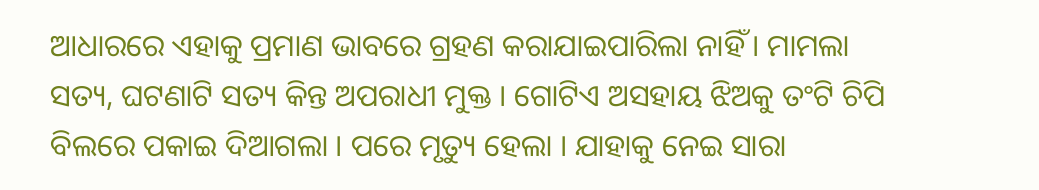ଆଧାରରେ ଏହାକୁ ପ୍ରମାଣ ଭାବରେ ଗ୍ରହଣ କରାଯାଇପାରିଲା ନାହିଁ । ମାମଲା ସତ୍ୟ, ଘଟଣାଟି ସତ୍ୟ କିନ୍ତ ଅପରାଧୀ ମୁକ୍ତ । ଗୋଟିଏ ଅସହାୟ ଝିଅକୁ ତଂଟି ଚିପି ବିଲରେ ପକାଇ ଦିଆଗଲା । ପରେ ମୃତ୍ୟୁ ହେଲା । ଯାହାକୁ ନେଇ ସାରା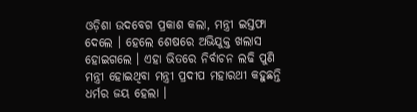ଓଡ଼ିଶା ଉଦବେଗ ପ୍ରକାଶ କଲା, ମନ୍ତ୍ରୀ ଇସ୍ତଫା ଦେଲେ । ହେଲେ ଶେଷରେ ଅଭିଯୁକ୍ତ ଖଲାସ ହୋଇଗଲେ । ଏହା ଭିତରେ ନିର୍ବାଚନ ଲଢି ପୁଣି ମନ୍ତ୍ରୀ ହୋଇଥିବା ମନ୍ତ୍ରୀ ପ୍ରଦୀପ ମହାରଥୀ କହୁଛନ୍ତି ଧର୍ମର ଜୟ ହେଲା ।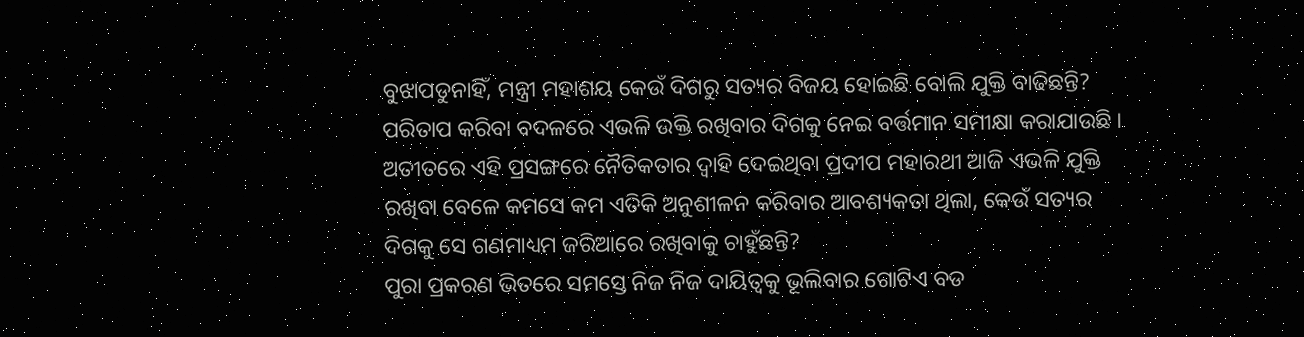ବୁଝାପଡୁନାହିଁ, ମନ୍ତ୍ରୀ ମହାଶୟ କେଉଁ ଦିଗରୁ ସତ୍ୟର ବିଜୟ ହୋଇଛି ବୋଲି ଯୁକ୍ତି ବାଢିଛନ୍ତି? ପରିତାପ କରିବା ବଦଳରେ ଏଭଳି ଉକ୍ତି ରଖିବାର ଦିଗକୁ ନେଇ ବର୍ତ୍ତମାନ ସମୀକ୍ଷା କରାଯାଉଛି । ଅତୀତରେ ଏହି ପ୍ରସଙ୍ଗରେ ନୈତିକତାର ଦ୍ୱାହି ଦେଇଥିବା ପ୍ରଦୀପ ମହାରଥୀ ଆଜି ଏଭଳି ଯୁକ୍ତି ରଖିବା ବେଳେ କମସେ କମ ଏତିକି ଅନୁଶୀଳନ କରିବାର ଆବଶ୍ୟକତା ଥିଲା, କେଉଁ ସତ୍ୟର ଦିଗକୁ ସେ ଗଣମାଧ୍ୟମ ଜରିଆରେ ରଖିବାକୁ ଚାହୁଁଛନ୍ତି?
ପୁରା ପ୍ରକରଣ ଭିତରେ ସମସ୍ତେ ନିଜ ନିଜ ଦାୟିତ୍ୱକୁ ଭୂଲିବାର ଗୋଟିଏ ବଡ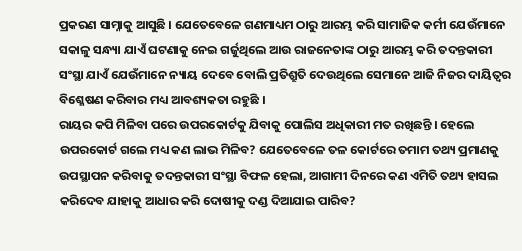ପ୍ରକରଣ ସାମ୍ନାକୁ ଆସୁଛି । ଯେତେବେଳେ ଗଣମାଧ୍ୟମ ଠାରୁ ଆରମ୍ଭ କରି ସାମାଜିକ କର୍ମୀ ଯେଉଁମାନେ ସକାଳୁ ସନ୍ଧ୍ୟା ଯାଏଁ ଘଟଣାକୁ ନେଇ ଗର୍ଜୁଥିଲେ ଆଉ ରାଜନେତାଙ୍କ ଠାରୁ ଆରମ୍ଭ କରି ତଦନ୍ତକାରୀ ସଂସ୍ଥା ଯାଏଁ ଯେଉଁମାନେ ନ୍ୟାୟ ଦେବେ ବୋଲି ପ୍ରତିଶ୍ରୁତି ଦେଉଥିଲେ ସେମାନେ ଆଜି ନିଜର ଦାୟିତ୍ୱର ବିଶ୍ଳେଷଣ କରିବାର ମଧ୍ୟ ଆବଶ୍ୟକତା ରହୁଛି ।
ରାୟର କପି ମିଳିବା ପରେ ଉପରକୋର୍ଟକୁ ଯିବାକୁ ପୋଲିସ ଅଧିକାରୀ ମତ ରଖିଛନ୍ତି । ହେଲେ ଉପରକୋର୍ଟ ଗଲେ ମଧ୍ୟ କଣ ଲାଭ ମିଳିବ? ଯେତେବେଳେ ତଳ କୋର୍ଟରେ ତମାମ ତଥ୍ୟ ପ୍ରମାଣକୁ ଉପସ୍ଥାପନ କରିବାକୁ ତଦନ୍ତକାରୀ ସଂସ୍ଥା ବିଫଳ ହେଲା, ଆଗାମୀ ଦିନରେ କଣ ଏମିତି ତଥ୍ୟ ହାସଲ କରିଦେବ ଯାହାକୁ ଆଧାର କରି ଦୋଷୀକୁ ଦଣ୍ଡ ଦିଆଯାଇ ପାରିବ?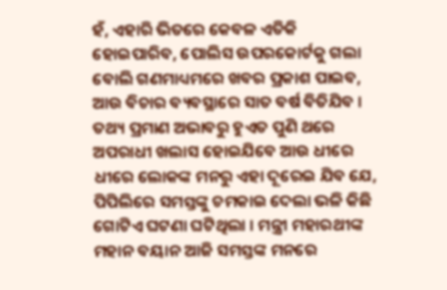ହଁ, ଏହାରି ଭିତରେ କେବଳ ଏତିକି ହୋଇପାରିବ, ପୋଲିସ ଉପରକୋର୍ଟକୁ ଗଲା ବୋଲି ଗଣମାଧ୍ୟମରେ ଖବର ପ୍ରକାଶ ପାଇବ, ଆଉ ବିଚାର ବ୍ୟବସ୍ଥାରେ ସାତ ବର୍ଷ ବିତିଯିବ । ତଥ୍ୟ ପ୍ରମାଣ ଅଭାବରୁ ହୁଏତ ପୁଣି ଥରେ ଅପରାଧୀ ଖଲାସ ହୋଇଯିବେ ଆଉ ଧୀରେ ଧୀରେ ଲୋକଙ୍କ ମନରୁ ଏହା ଦୂରେଇ ଯିବ ଯେ, ପିପିଲିରେ ସମସ୍ତଙ୍କୁ ଚମକାଇ ଦେଲା ଭଳି କିଛି ଗୋଟିଏ ଘଟଣା ଘଟିଥିଲା । ମନ୍ତ୍ରୀ ମହାରଥୀଙ୍କ ମହାନ ବୟାନ ଆଜି ସମସ୍ତଙ୍କ ମନରେ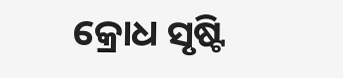କ୍ରୋଧ ସୃଷ୍ଟି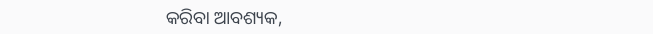କରିବା ଆବଶ୍ୟକ,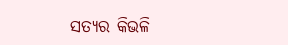ସତ୍ୟର କିଭଳି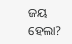ଜୟ ହେଲା?